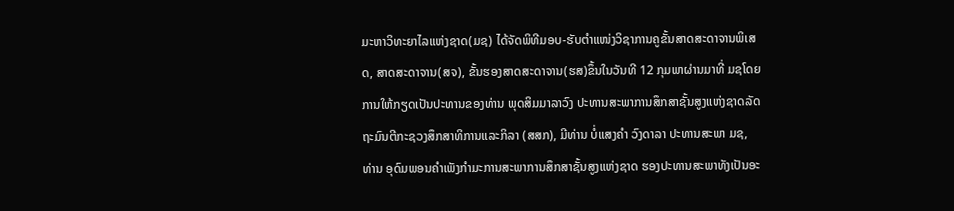ມະຫາວິທະຍາໄລແຫ່ງຊາດ(ມຊ) ໄດ້ຈັດພິທີມອບ-ຮັບຕໍາແໜ່ງວິຊາການຄູຂັ້ນສາດສະດາຈານພິເສດ, ສາດສະດາຈານ(ສຈ), ຂັ້ນຮອງສາດສະດາຈານ(ຮສ)ຂຶ້ນໃນວັນທີ 12 ກຸມພາຜ່ານມາທີ່ ມຊໂດຍການໃຫ້ກຽດເປັນປະທານຂອງທ່ານ ພຸດສິມມາລາວົງ ປະທານສະພາການສຶກສາຊັ້ນສູງແຫ່ງຊາດລັດຖະມົນຕີກະຊວງສຶກສາທິການແລະກິລາ (ສສກ), ມີທ່ານ ບໍ່ແສງຄຳ ວົງດາລາ ປະທານສະພາ ມຊ, ທ່ານ ອຸດົມພອນຄໍາເພັງກຳມະການສະພາການສຶກສາຊັ້ນສູງແຫ່ງຊາດ ຮອງປະທານສະພາທັງເປັນອະ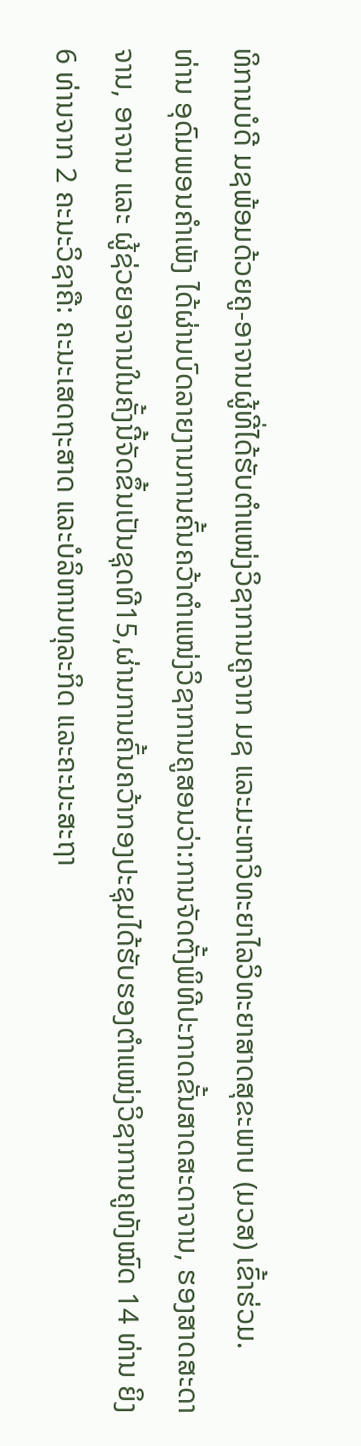ທິການບໍດີ ມຊພ້ອມດ້ວຍຄູ-ອາຈານຜູ້ທີ່ໄດ້ຮັບຕຳແໜ່ງວິຊາການຄູຈາກ ມຊ ແລະມະຫາວິທະຍາໄລວິທະຍາສາດສຸຂະພາບ (ມວສ) ເຂົ້າຮ່ວມ.
ທ່ານ ອຸດົມພອນຄໍາເພັງ ໄດ້ຜ່ານບົດລາຍງານການຄົ້ນຄວ້າຕໍາແໜ່ງວິຊາການຄູສອນວ່າ:ການຈັດຕັ້ງພິທີປະກາດຂັ້ນສາດສະດາຈານ, ຮອງສາດສະດາຈານ, ອາຈານ ແລະ ຜູ້ຊ່ວຍອາຈານໃນຄັ້ງນີ້ຈັດຂຶ້ນເປັນຊຸດທີ15,ຜ່ານການຄົ້ນຄວ້າກອງປະຊຸມໄດ້ຮັບຮອງຕໍາແໜ່ງວິຊາການຄູທັງໝົດ 14 ທ່ານ ຍິງ 6 ທ່ານຈາກ 2 ຄະນະວິຊາຄື: ຄະນະເສດຖະສາດ ແລະບໍລິຫານທຸລະກິດ ແລະຄະນະສະຖາ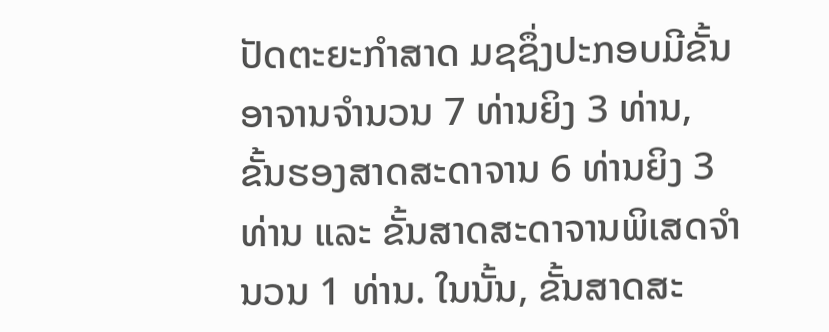ປັດຕະຍະກໍາສາດ ມຊຊຶ່ງປະກອບມີຂັ້ນອາຈານຈໍານວນ 7 ທ່ານຍິງ 3 ທ່ານ, ຂັ້ນຮອງສາດສະດາຈານ 6 ທ່ານຍິງ 3 ທ່ານ ແລະ ຂັ້ນສາດສະດາຈານພິເສດຈຳນວນ 1 ທ່ານ. ໃນນັ້ນ, ຂັ້ນສາດສະ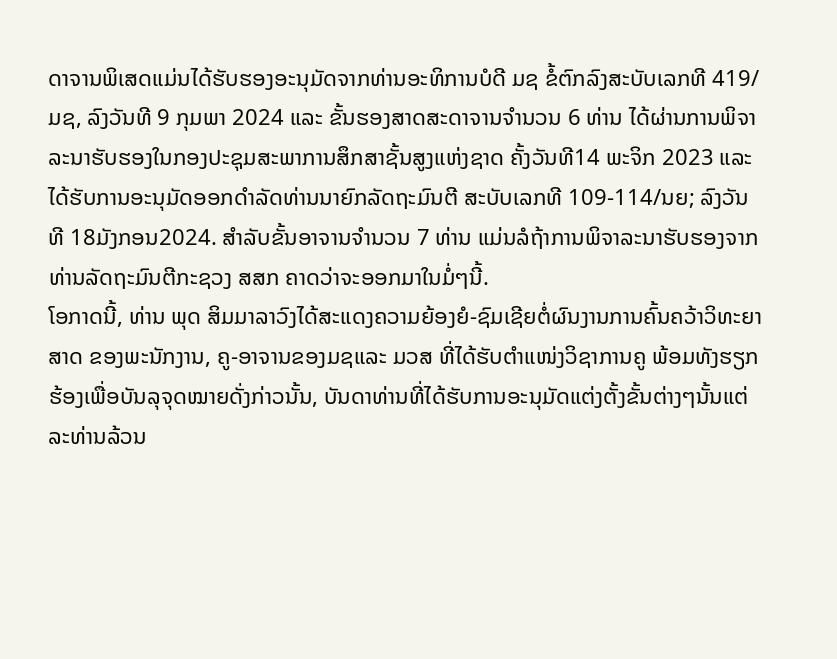ດາຈານພິເສດແມ່ນໄດ້ຮັບຮອງອະນຸມັດຈາກທ່ານອະທິການບໍດີ ມຊ ຂໍ້ຕົກລົງສະບັບເລກທີ 419/ມຊ, ລົງວັນທີ 9 ກຸມພາ 2024 ແລະ ຂັ້ນຮອງສາດສະດາຈານຈຳນວນ 6 ທ່ານ ໄດ້ຜ່ານການພິຈາລະນາຮັບຮອງໃນກອງປະຊຸມສະພາການສຶກສາຊັ້ນສູງແຫ່ງຊາດ ຄັ້ງວັນທີ14 ພະຈິກ 2023 ແລະ ໄດ້ຮັບການອະນຸມັດອອກດຳລັດທ່ານນາຍົກລັດຖະມົນຕີ ສະບັບເລກທີ 109-114/ນຍ; ລົງວັນທີ 18ມັງກອນ2024. ສຳລັບຂັ້ນອາຈານຈຳນວນ 7 ທ່ານ ແມ່ນລໍຖ້າການພິຈາລະນາຮັບຮອງຈາກທ່ານລັດຖະມົນຕີກະຊວງ ສສກ ຄາດວ່າຈະອອກມາໃນມໍ່ໆນີ້.
ໂອກາດນີ້, ທ່ານ ພຸດ ສິມມາລາວົງໄດ້ສະແດງຄວາມຍ້ອງຍໍ-ຊົມເຊີຍຕໍ່ຜົນງານການຄົ້ນຄວ້າວິທະຍາສາດ ຂອງພະນັກງານ, ຄູ-ອາຈານຂອງມຊແລະ ມວສ ທີ່ໄດ້ຮັບຕໍາແໜ່ງວິຊາການຄູ ພ້ອມທັງຮຽກຮ້ອງເພື່ອບັນລຸຈຸດໝາຍດັ່ງກ່າວນັ້ນ, ບັນດາທ່ານທີ່ໄດ້ຮັບການອະນຸມັດແຕ່ງຕັ້ງຂັ້ນຕ່າງໆນັ້ນແຕ່ລະທ່ານລ້ວນ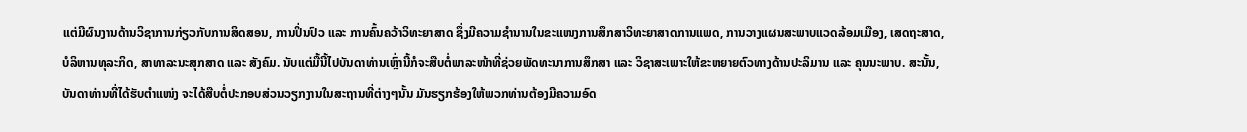ແຕ່ມີຜົນງານດ້ານວິຊາການກ່ຽວກັບການສິດສອນ, ການປິ່ນປົວ ແລະ ການຄົ້ນຄວ້າວິທະຍາສາດ ຊຶ່ງມີຄວາມຊໍານານໃນຂະແໜງການສຶກສາວິທະຍາສາດການແພດ, ການວາງແຜນສະພາບແວດລ້ອມເມືອງ, ເສດຖະສາດ, ບໍລິຫານທຸລະກິດ, ສາທາລະນະສຸກສາດ ແລະ ສັງຄົມ. ນັບແຕ່ມື້ນີ້ໄປບັນດາທ່ານເຫຼົ່ານີ້ກໍຈະສືບຕໍ່ພາລະໜ້າທີ່ຊ່ວຍພັດທະນາການສຶກສາ ແລະ ວິຊາສະເພາະໃຫ້ຂະຫຍາຍຕົວທາງດ້ານປະລິມານ ແລະ ຄຸນນະພາບ. ສະນັ້ນ, ບັນດາທ່ານທີ່ໄດ້ຮັບຕໍາແໜ່ງ ຈະໄດ້ສືບຕໍ່ປະກອບສ່ວນວຽກງານໃນສະຖານທີ່ຕ່າງໆນັ້ນ ມັນຮຽກຮ້ອງໃຫ້ພວກທ່ານຕ້ອງມີຄວາມອົດ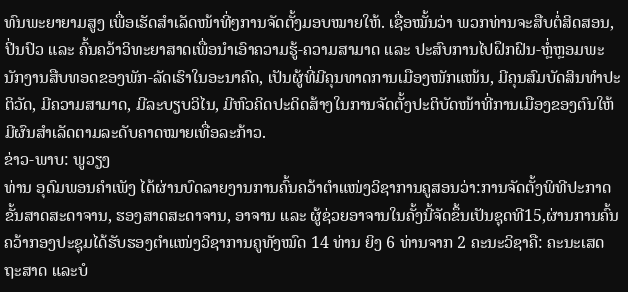ທົນພະຍາຍາມສູງ ເພື່ອເຮັດສຳເລັດໜ້າທີ່ໆການຈັດຕັ້ງມອບໝາຍໃຫ້. ເຊື່ອໝັ້ນວ່າ ພວກທ່ານຈະສືບຕໍ່ສິດສອນ, ປິ່ນປົວ ແລະ ຄົ້ນຄວ້າວິທະຍາສາດເພື່ອນຳເອົາຄວາມຮູ້-ຄວາມສາມາດ ແລະ ປະສົບການໄປຝຶກຝົນ-ຫຼໍ່ຫຼອມພະນັກງານສືບທອດຂອງພັກ-ລັດເຮົາໃນອະນາຄົດ, ເປັນຜູ້ທີ່ມີຄຸນທາດການເມືອງໜັກແໜ້ນ, ມີຄຸນສົມບັດສິນທຳປະຕິວັດ, ມີຄວາມສາມາດ, ມີລະບຽບວິໄນ, ມີຫົວຄິດປະດິດສ້າງໃນການຈັດຕັ້ງປະຕິບັດໜ້າທີ່ການເມືອງຂອງຕົນໃຫ້ມີຜົນສຳເລັດຕາມລະດັບຄາດໝາຍເທື່ອລະກ້າວ.
ຂ່າວ-ພາບ: ພູວຽງ
ທ່ານ ອຸດົມພອນຄໍາເພັງ ໄດ້ຜ່ານບົດລາຍງານການຄົ້ນຄວ້າຕໍາແໜ່ງວິຊາການຄູສອນວ່າ:ການຈັດຕັ້ງພິທີປະກາດຂັ້ນສາດສະດາຈານ, ຮອງສາດສະດາຈານ, ອາຈານ ແລະ ຜູ້ຊ່ວຍອາຈານໃນຄັ້ງນີ້ຈັດຂຶ້ນເປັນຊຸດທີ15,ຜ່ານການຄົ້ນຄວ້າກອງປະຊຸມໄດ້ຮັບຮອງຕໍາແໜ່ງວິຊາການຄູທັງໝົດ 14 ທ່ານ ຍິງ 6 ທ່ານຈາກ 2 ຄະນະວິຊາຄື: ຄະນະເສດຖະສາດ ແລະບໍ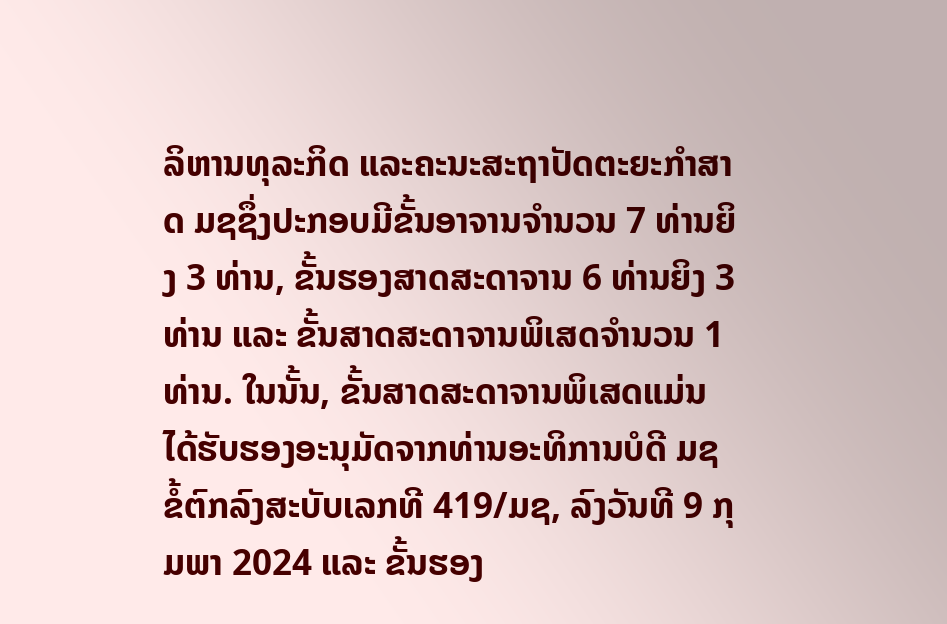ລິຫານທຸລະກິດ ແລະຄະນະສະຖາປັດຕະຍະກໍາສາດ ມຊຊຶ່ງປະກອບມີຂັ້ນອາຈານຈໍານວນ 7 ທ່ານຍິງ 3 ທ່ານ, ຂັ້ນຮອງສາດສະດາຈານ 6 ທ່ານຍິງ 3 ທ່ານ ແລະ ຂັ້ນສາດສະດາຈານພິເສດຈຳນວນ 1 ທ່ານ. ໃນນັ້ນ, ຂັ້ນສາດສະດາຈານພິເສດແມ່ນໄດ້ຮັບຮອງອະນຸມັດຈາກທ່ານອະທິການບໍດີ ມຊ ຂໍ້ຕົກລົງສະບັບເລກທີ 419/ມຊ, ລົງວັນທີ 9 ກຸມພາ 2024 ແລະ ຂັ້ນຮອງ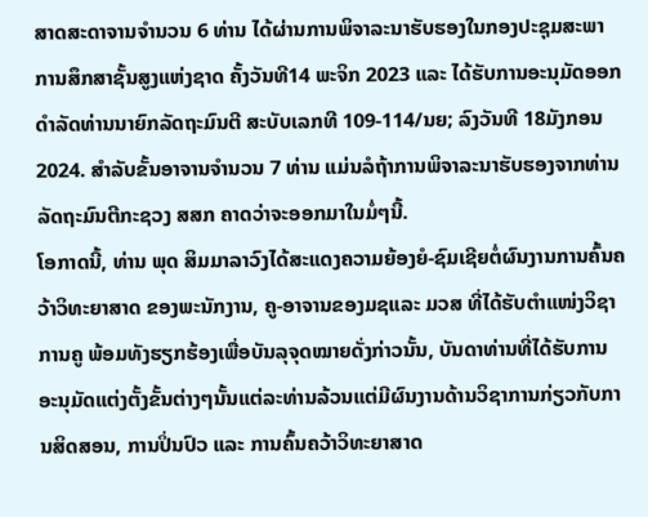ສາດສະດາຈານຈຳນວນ 6 ທ່ານ ໄດ້ຜ່ານການພິຈາລະນາຮັບຮອງໃນກອງປະຊຸມສະພາການສຶກສາຊັ້ນສູງແຫ່ງຊາດ ຄັ້ງວັນທີ14 ພະຈິກ 2023 ແລະ ໄດ້ຮັບການອະນຸມັດອອກດຳລັດທ່ານນາຍົກລັດຖະມົນຕີ ສະບັບເລກທີ 109-114/ນຍ; ລົງວັນທີ 18ມັງກອນ2024. ສຳລັບຂັ້ນອາຈານຈຳນວນ 7 ທ່ານ ແມ່ນລໍຖ້າການພິຈາລະນາຮັບຮອງຈາກທ່ານລັດຖະມົນຕີກະຊວງ ສສກ ຄາດວ່າຈະອອກມາໃນມໍ່ໆນີ້.
ໂອກາດນີ້, ທ່ານ ພຸດ ສິມມາລາວົງໄດ້ສະແດງຄວາມຍ້ອງຍໍ-ຊົມເຊີຍຕໍ່ຜົນງານການຄົ້ນຄວ້າວິທະຍາສາດ ຂອງພະນັກງານ, ຄູ-ອາຈານຂອງມຊແລະ ມວສ ທີ່ໄດ້ຮັບຕໍາແໜ່ງວິຊາການຄູ ພ້ອມທັງຮຽກຮ້ອງເພື່ອບັນລຸຈຸດໝາຍດັ່ງກ່າວນັ້ນ, ບັນດາທ່ານທີ່ໄດ້ຮັບການອະນຸມັດແຕ່ງຕັ້ງຂັ້ນຕ່າງໆນັ້ນແຕ່ລະທ່ານລ້ວນແຕ່ມີຜົນງານດ້ານວິຊາການກ່ຽວກັບການສິດສອນ, ການປິ່ນປົວ ແລະ ການຄົ້ນຄວ້າວິທະຍາສາດ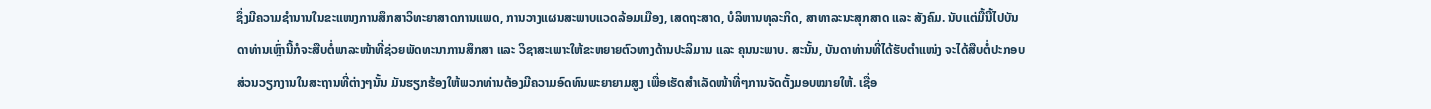ຊຶ່ງມີຄວາມຊໍານານໃນຂະແໜງການສຶກສາວິທະຍາສາດການແພດ, ການວາງແຜນສະພາບແວດລ້ອມເມືອງ, ເສດຖະສາດ, ບໍລິຫານທຸລະກິດ, ສາທາລະນະສຸກສາດ ແລະ ສັງຄົມ. ນັບແຕ່ມື້ນີ້ໄປບັນດາທ່ານເຫຼົ່ານີ້ກໍຈະສືບຕໍ່ພາລະໜ້າທີ່ຊ່ວຍພັດທະນາການສຶກສາ ແລະ ວິຊາສະເພາະໃຫ້ຂະຫຍາຍຕົວທາງດ້ານປະລິມານ ແລະ ຄຸນນະພາບ. ສະນັ້ນ, ບັນດາທ່ານທີ່ໄດ້ຮັບຕໍາແໜ່ງ ຈະໄດ້ສືບຕໍ່ປະກອບສ່ວນວຽກງານໃນສະຖານທີ່ຕ່າງໆນັ້ນ ມັນຮຽກຮ້ອງໃຫ້ພວກທ່ານຕ້ອງມີຄວາມອົດທົນພະຍາຍາມສູງ ເພື່ອເຮັດສຳເລັດໜ້າທີ່ໆການຈັດຕັ້ງມອບໝາຍໃຫ້. ເຊື່ອ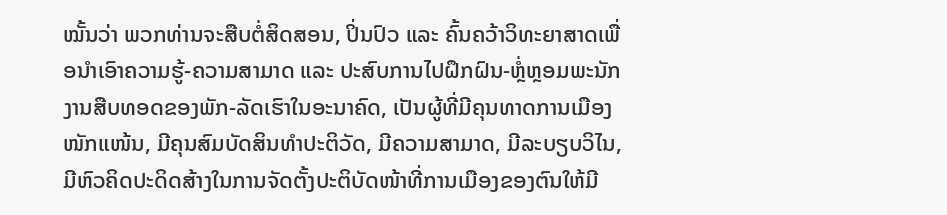ໝັ້ນວ່າ ພວກທ່ານຈະສືບຕໍ່ສິດສອນ, ປິ່ນປົວ ແລະ ຄົ້ນຄວ້າວິທະຍາສາດເພື່ອນຳເອົາຄວາມຮູ້-ຄວາມສາມາດ ແລະ ປະສົບການໄປຝຶກຝົນ-ຫຼໍ່ຫຼອມພະນັກງານສືບທອດຂອງພັກ-ລັດເຮົາໃນອະນາຄົດ, ເປັນຜູ້ທີ່ມີຄຸນທາດການເມືອງໜັກແໜ້ນ, ມີຄຸນສົມບັດສິນທຳປະຕິວັດ, ມີຄວາມສາມາດ, ມີລະບຽບວິໄນ, ມີຫົວຄິດປະດິດສ້າງໃນການຈັດຕັ້ງປະຕິບັດໜ້າທີ່ການເມືອງຂອງຕົນໃຫ້ມີ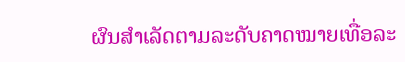ຜົນສຳເລັດຕາມລະດັບຄາດໝາຍເທື່ອລະ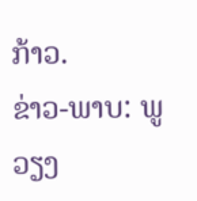ກ້າວ.
ຂ່າວ-ພາບ: ພູວຽງ